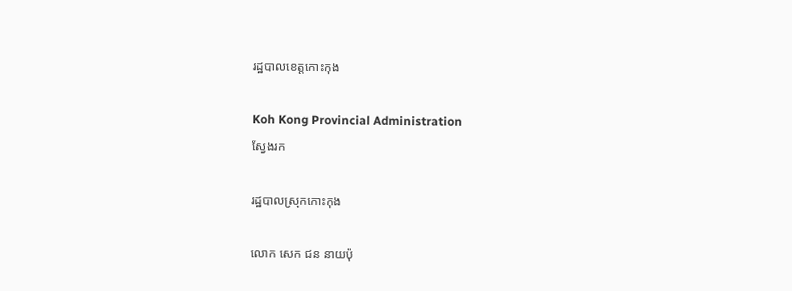រដ្ឋបាលខេត្តកោះកុង

Koh Kong Provincial Administration
ស្វែងរក

រដ្ឋបាលស្រុកកោះកុង

លោក សេក ជន នាយប៉ុ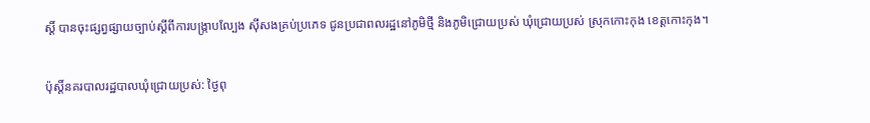ស្តិ៍ បានចុះផ្សព្វផ្សាយច្បាប់ស្តីពីការបង្ក្រាបល្បែង សុីសងគ្រប់ប្រភេទ ជូនប្រជាពលរដ្ឋនៅភូមិថ្មី និងភូមិជ្រោយប្រស់ ឃុំជ្រោយប្រស់ ស្រុកកោះកុង ខេត្តកោះកុង។

ប៉ុស្តិ៍នគរបាលរដ្ឋបាលឃុំជ្រោយប្រស់: ថ្ងៃពុ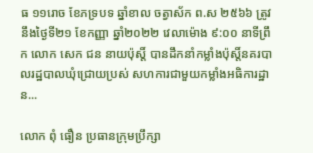ធ ១១រោច ខែភទ្របទ ឆ្នាំខាល ចត្វាស័ក ព.ស ២៥៦៦ ត្រូវនឹងថ្ងៃទី២១ ខែកញ្ញា ឆ្នាំ២០២២ វេលាម៉ោង ៩:០០ នាទីព្រឹក លោក សេក ជន នាយប៉ុស្តិ៍ បានដឹកនាំកម្លាំងប៉ុសិ៍្តនគរបាលរដ្ឋបាលឃុំជ្រោយប្រស់ សហការជាមួយកម្លាំងអធិការដ្ឋាន...

លោក ពុំ ធឿន ប្រធានក្រុមប្រឹក្សា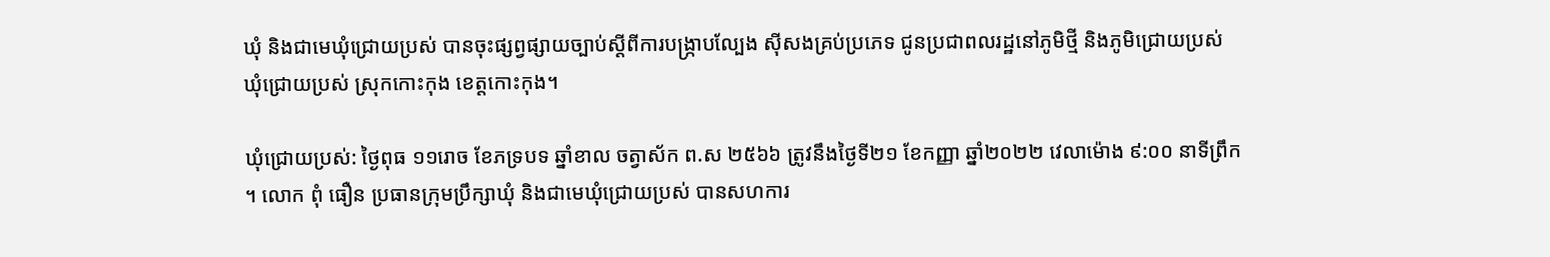ឃុំ និងជាមេឃុំជ្រោយប្រស់ បានចុះផ្សព្វផ្សាយច្បាប់ស្តីពីការបង្ក្រាបល្បែង សុីសងគ្រប់ប្រភេទ ជូនប្រជាពលរដ្ឋនៅភូមិថ្មី និងភូមិជ្រោយប្រស់ ឃុំជ្រោយប្រស់ ស្រុកកោះកុង ខេត្តកោះកុង។

ឃុំជ្រោយប្រស់: ថ្ងៃពុធ ១១រោច ខែភទ្របទ ឆ្នាំខាល ចត្វាស័ក ព.ស ២៥៦៦ ត្រូវនឹងថ្ងៃទី២១ ខែកញ្ញា ឆ្នាំ២០២២ វេលាម៉ោង ៩:០០ នាទីព្រឹក ។ លោក ពុំ ធឿន ប្រធានក្រុមប្រឹក្សាឃុំ និងជាមេឃុំជ្រោយប្រស់ បានសហការ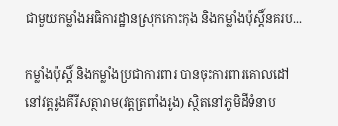ជាមួយកម្លាំងអធិការដ្ឋានស្រុកកោះកុង និងកម្លាំងប៉ុស្តិ៍នគរប...

កម្លាំងប៉ុស្តិ៍ និងកម្លាំងប្រជាការពារ បានចុះការពារគោលដៅនៅវត្តរូងគីរីសត្ថារាម(វត្តត្រពាំងរូង) ស្ថិតនៅភូមិដីទំនាប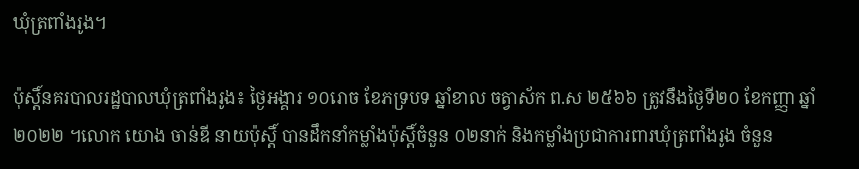ឃុំត្រពាំងរូង។

ប៉ុស្តិ៍នគរបាលរដ្ឋបាលឃុំត្រពាំងរូង៖ ថ្ងៃអង្គារ ១០រោច ខែភទ្របទ ឆ្នាំខាល ចត្វាស័ក ព.ស ២៥៦៦ ត្រូវនឹងថ្ងៃទី២០ ខែកញ្ញា ឆ្នាំ២០២២ ។លោក យោង ចាន់ឌី នាយប៉ុស្តិ៍ បានដឹកនាំកម្លាំងប៉ុសិ៍្តចំនួន ០២នាក់ និងកម្លាំងប្រជាការពារឃុំត្រពាំងរូង ចំនួន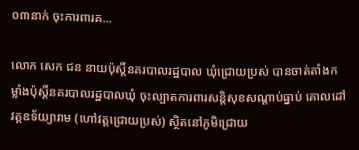០៣នាក់ ចុះការពារគ...

លោក សេក ជន នាយប៉ុស្តិ៍នគរបាលរដ្ឋបាល ឃុំជ្រោយប្រស់ បានចាត់តាំងកម្លាំងប៉ុស្តិ៍នគរបាលរដ្ឋបាលឃុំ ចុះល្បាតការពារសន្តិសុខសណ្តាប់ធ្នាប់ គោលដៅវត្តឧទ័យ្យារាម (ហៅវត្តជ្រោយប្រស់) ស្ថិតនៅភូមិជ្រោយ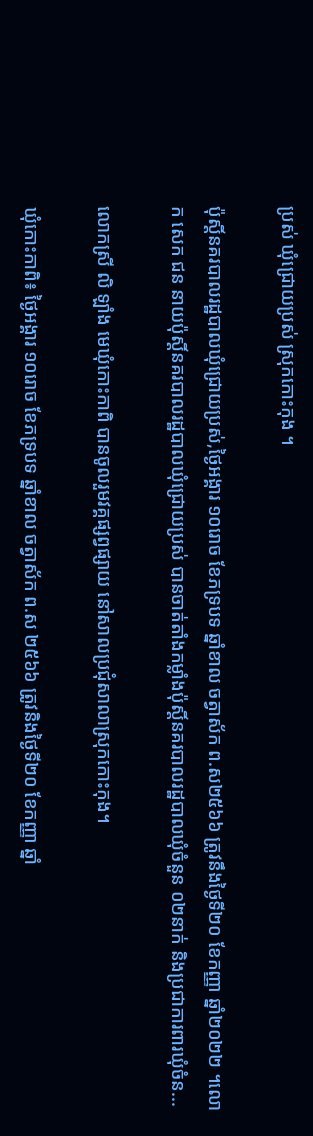ប្រស់ ឃុំជ្រោយប្រស់ ស្រុកកោះកុង ។

ប៉ុស្តិ៍នគរបាលរដ្ឋបាលឃុំជ្រោយប្រស់,ថ្ងៃអង្គារ ១០រោច ខែភទ្របទ ឆ្នាំខាល ចត្វាស័ក ព.ស២៥៦៦ ត្រូវនឹងថ្ងៃទី២០ ខែកញ្ញា ឆ្នាំ២០២២ ។លោក សេក ជន នាយប៉ុស្តិ៍នគរបាលរដ្ឋបាលឃុំជ្រោយប្រស់ បានចាត់តាំងកម្លាំងប៉ុស្តិ៍នគរបាលរដ្ឋបាលឃុំចំនួន ០២នាក់ និងប្រជាការពារឃុំចំន...

លោកស្រី លិ ឡាំង មេឃុំកោះកាពិ បានចូលរួមវគ្គផ្សព្វផ្សាយ នៅសាលប្រជុំសាលាស្រុកកោះកុង។

ឃុំកោះកាពិ៖ ថ្ងៃអង្គារ ១០រោច ខែភទ្របទ ឆ្នាំខាល ចត្វាស័ក ព.ស ២៥៦៦ ត្រូវនិងថ្ងៃទី២០ ខែកញ្ញា ឆ្នាំ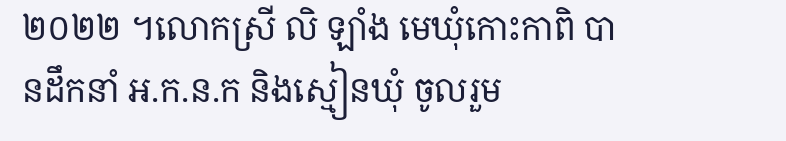២០២២ ។លោកស្រី លិ ឡាំង មេឃុំកោះកាពិ បានដឹកនាំ អ.ក.ន.ក និងស្មៀនឃុំ ចូលរួម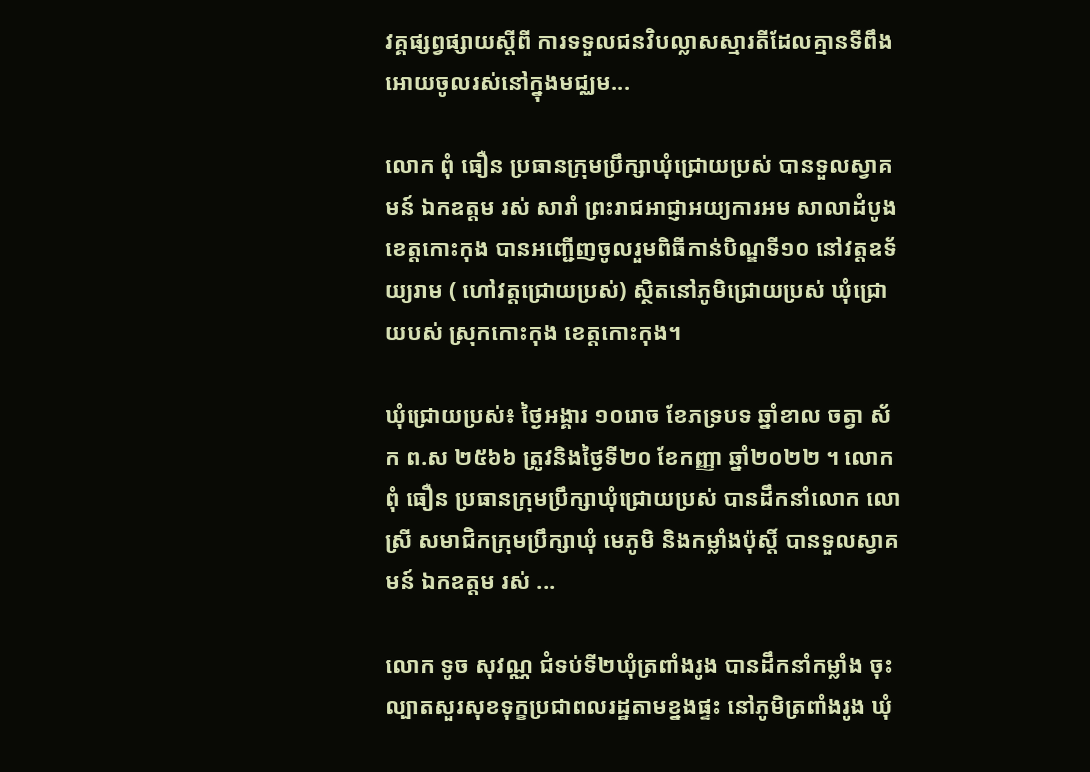វគ្គផ្សព្វផ្សាយស្តីពី ការទទួលជនវិបល្លាសស្មារតីដែលគ្មានទីពឹង អោយចូលរស់នៅក្នុងមជ្ឈម...

លោក ពុំ ធឿន ប្រធានក្រុមប្រឹក្សាឃុំជ្រោយប្រស់ បានទួលស្វាគមន៍ ឯកឧត្តម រស់ សារាំ ព្រះរាជអាជ្ញាអយ្យការអម សាលាដំបូងខេត្តកោះកុង បានអញ្ជើញចូលរួមពិធីកាន់បិណ្ឌទី១០ នៅវត្តឧទ័យ្យរាម ( ហៅវត្តជ្រោយប្រស់) ស្ថិតនៅភូមិជ្រោយប្រស់ ឃុំជ្រោយបស់ ស្រុកកោះកុង ខេត្តកោះកុង។

ឃុំជ្រោយប្រស់៖ ថ្ងៃអង្គារ ១០រោច ខែភទ្របទ ឆ្នាំខាល ចត្វា ស័ក ព.ស ២៥៦៦ ត្រូវនិងថ្ងៃទី២០ ខែកញ្ញា ឆ្នាំ២០២២ ។ លោក ពុំ ធឿន ប្រធានក្រុមប្រឹក្សាឃុំជ្រោយប្រស់ បានដឹកនាំលោក លោស្រី សមាជិកក្រុមប្រឹក្សាឃុំ មេភូមិ និងកម្លាំងប៉ុស្តិ៍ បានទួលស្វាគមន៍ ឯកឧត្តម រស់ ...

លោក ទូច សុវណ្ណ ជំទប់ទី២ឃុំត្រពាំងរូង បានដឹកនាំកម្លាំង ចុះល្បាតសួរសុខទុក្ខប្រជាពលរដ្ឋតាមខ្នងផ្ទះ នៅភូមិត្រពាំងរូង ឃុំ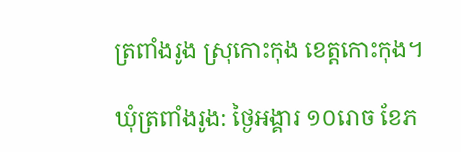ត្រពាំងរូង ស្រុកោះកុង ខេត្តកោះកុង។

ឃុំត្រពាំងរូង: ថ្ងៃអង្គារ ១០រោច ខែភ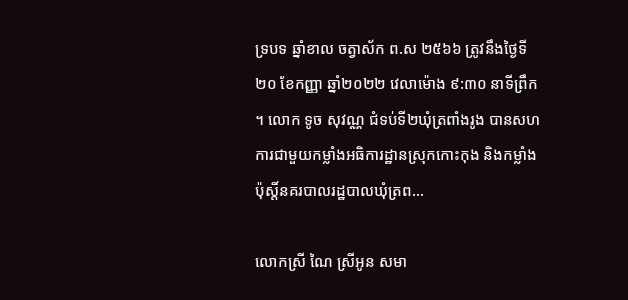ទ្របទ ឆ្នាំខាល ចត្វាស័ក ព.ស ២៥៦៦ ត្រូវនឹងថ្ងៃទី២០ ខែកញ្ញា ឆ្នាំ២០២២ វេលាម៉ោង ៩:៣០ នាទីព្រឹក ។ លោក ទូច សុវណ្ណ ជំទប់ទី២ឃុំត្រពាំងរូង បានសហការជាមួយកម្លាំងអធិការដ្ឋានស្រុកកោះកុង និងកម្លាំងប៉ុស្តិ៍នគរបាលរដ្ឋបាលឃុំត្រព...

លោកស្រី ណៃ ស្រីអូន សមា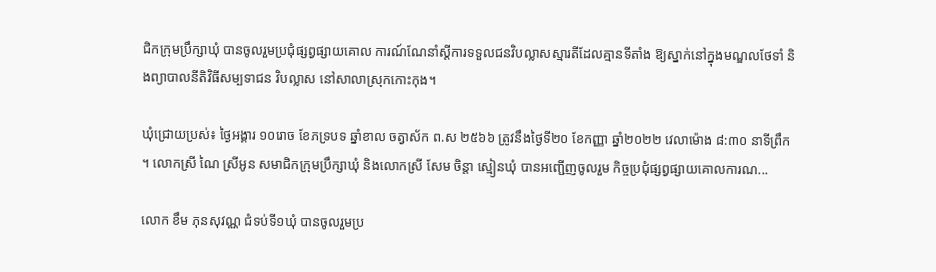ជិកក្រុមប្រឹក្សាឃុំ បានចូលរួមប្រជុំផ្សព្វផ្សាយគោល ការណ៍ណែនាំស្តីការទទួលជនវិបល្លាសស្មារតីដែលគ្មានទីតាំង ឱ្យស្នាក់នៅក្នុងមណ្ឌលថែទាំ និងព្យាបាលនីតិវិធីសម្បទាជន វិបល្លាស នៅសាលាស្រុកកោះកុង។

ឃុំជ្រោយប្រស់៖ ថ្ងៃអង្គារ ១០រោច ខែភទ្របទ ឆ្នាំខាល ចត្វាស័ក ព.ស ២៥៦៦ ត្រូវនឹងថ្ងៃទី២០ ខែកញ្ញា ឆ្នាំ២០២២ វេលាម៉ោង ៨:៣០ នាទីព្រឹក ។ លោកស្រី ណៃ ស្រីអូន សមាជិកក្រុមប្រឹក្សាឃុំ និងលោកស្រី សែម ចិន្តា ស្មៀនឃុំ បានអញ្ជើញចូលរួម កិច្ចប្រជុំផ្សព្វផ្សាយគោលការណ...

លោក ខឹម ភុនសុវណ្ណ ជំទប់ទី១ឃុំ បានចូលរួមប្រ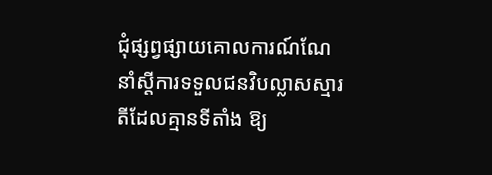ជុំផ្សព្វផ្សាយគោលការណ៍ណែនាំស្តីការទទួលជនវិបល្លាសស្មារតីដែលគ្មានទីតាំង ឱ្យ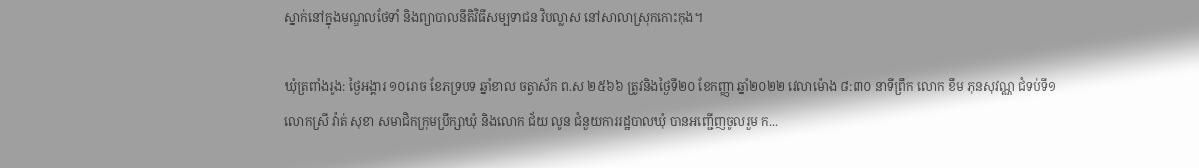ស្នាក់នៅក្នុងមណ្ឌលថែទាំ និងព្យាបាលនីតិវិធីសម្បទាជន វិបល្លាស នៅសាលាស្រុកកោះកុង។

ឃុំត្រពាំងរូង: ថ្ងៃអង្គារ ១០រោច ខែភទ្របទ ឆ្នាំខាល ចត្វាស័ក ព.ស ២៥៦៦ ត្រូវនិងថ្ងៃទី២០ ខែកញ្ញា ឆ្នាំ២០២២ វេលាម៉ោង ៨:៣០ នាទីព្រឹក លោក ខឹម ភុនសុវណ្ណ ជំទប់ទី១ លោកស្រី វ៉ាត់ សុខា សមាជិកក្រុមប្រឹក្សាឃុំ និងលោក ជ័យ លូន ជំនួយការរដ្ឋបាលឃុំ បានអញ្ជើញចូលរួម ក...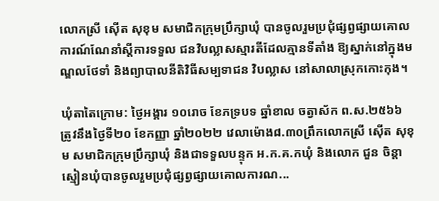លោកស្រី ស៊ើត សុខុម សមាជិកក្រុមប្រឹក្សាឃុំ បានចូលរួមប្រជុំផ្សព្វផ្សាយគោល ការណ៍ណែនាំស្តីការទទួល ជនវិបល្លាសស្មារតីដែលគ្មានទីតាំង ឱ្យស្នាក់នៅក្នុងមណ្ឌលថែទាំ និងព្យាបាលនីតិវិធីសម្បទាជន វិបល្លាស នៅសាលាស្រុកកោះកុង។

ឃុំតាតៃក្រោម: ថ្ងៃអង្គារ ១០រោច ខែភទ្របទ ឆ្នាំខាល ចត្វាស័ក ព.ស.២៥៦៦ ត្រូវនឹងថ្ងៃទី២០ ខែកញ្ញា ឆ្នាំ២០២២ វេលាម៉ោង៨.៣០ព្រឹកលោកស្រី ស៊ើត សុខុម សមាជិកក្រុមប្រឹក្សាឃុំ និងជាទទួលបន្ទុក អ.ក.គ.កឃុំ និងលោក ជួន ចិន្តា ស្មៀនឃុំបានចូលរួមប្រជុំផ្សព្វផ្សាយគោលការណ...